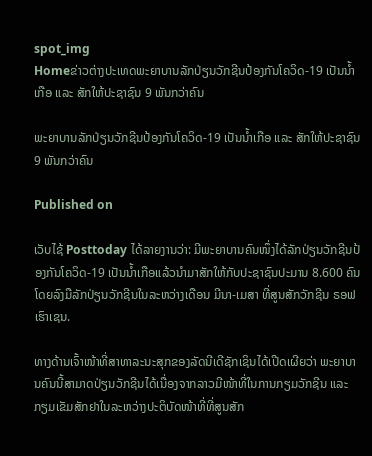spot_img
Homeຂ່າວຕ່າງປະເທດພະຍາບານລັກປ່ຽນວັກຊີນປ້ອງກັນໂຄວິດ-19 ເປັນນໍ້າເກືອ ແລະ ສັກໃຫ້ປະຊາຊົນ 9 ພັນກວ່າຄົນ

ພະຍາບານລັກປ່ຽນວັກຊີນປ້ອງກັນໂຄວິດ-19 ເປັນນໍ້າເກືອ ແລະ ສັກໃຫ້ປະຊາຊົນ 9 ພັນກວ່າຄົນ

Published on

ເວັບໄຊ້ Posttoday ໄດ້ລາຍງານວ່າ: ມີພະຍາບານຄົນໜຶ່ງໄດ້ລັກປ່ຽນວັກຊີນປ້ອງກັນໂຄວິດ-19 ເປັນນໍ້າເກືອແລ້ວນໍາມາສັກໃຫ້ກັບປະຊາຊົນປະມານ 8.600 ຄົນ ໂດຍລົງມືລັກປ່ຽນວັກຊີນໃນລະຫວ່າງເດືອນ ມີນາ-ເມສາ ທີ່ສູນສັກວັກຊີນ ຣອຟເຮົາເຊນ.

ທາງດ້ານເຈົ້າໜ້າທີ່ສາທາລະນະສຸກຂອງລັດນີເດີຊັກເຊິນໄດ້ເປີດເຜີຍວ່າ ພະຍາບານຄົນນີ້ສາມາດປ່ຽນວັກຊີນໄດ້ເນື່ອງຈາກລາວມີໜ້າທີ່ໃນການກຽມວັກຊີນ ແລະ ກຽມເຂັມສັກຢາໃນລະຫວ່າງປະຕິບັດໜ້າທີ່ທີ່ສູນສັກ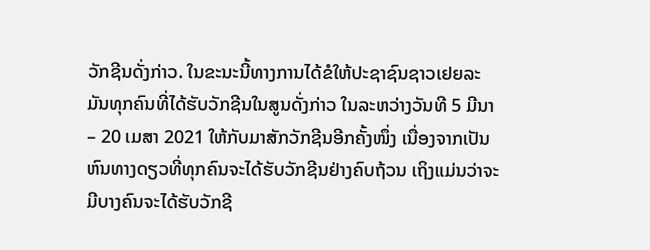ວັກຊີນດັ່ງກ່າວ. ໃນຂະນະນີ້ທາງການໄດ້ຂໍໃຫ້ປະຊາຊົນຊາວເຢຍລະມັນທຸກຄົນທີ່ໄດ້ຮັບວັກຊີນໃນສູນດັ່ງກ່າວ ໃນລະຫວ່າງວັນທີ 5 ມີນາ – 20 ເມສາ 2021 ໃຫ້ກັບມາສັກວັກຊີນອີກຄັ້ງໜຶ່ງ ເນື່ອງຈາກເປັນຫົນທາງດຽວທີ່ທຸກຄົນຈະໄດ້ຮັບວັກຊີນຢ່າງຄົບຖ້ວນ ເຖິງແມ່ນວ່າຈະມີບາງຄົນຈະໄດ້ຮັບວັກຊີ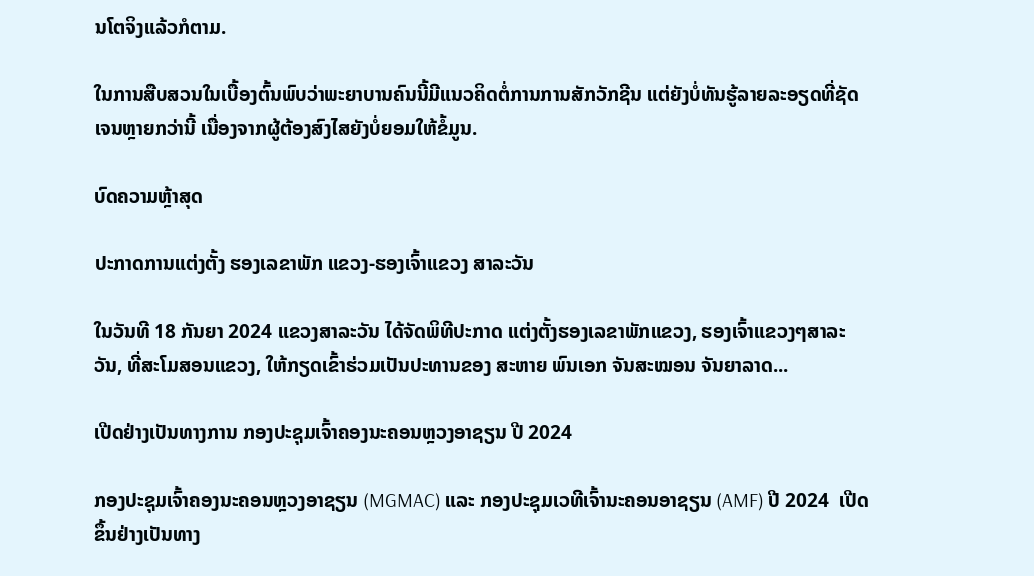ນໂຕຈິງແລ້ວກໍຕາມ.

ໃນການສືບສວນໃນເບື້ອງຕົ້ນພົບວ່າພະຍາບານຄົນນີ້ມີແນວຄິດຕໍ່ການການສັກວັກຊີນ ແຕ່ຍັງບໍ່ທັນຮູ້ລາຍລະອຽດທີ່ຊັດເຈນຫຼາຍກວ່ານີ້ ເນື່ອງຈາກຜູ້ຕ້ອງສົງໄສຍັງບໍ່ຍອມໃຫ້ຂໍ້ມູນ.

ບົດຄວາມຫຼ້າສຸດ

ປະກາດການແຕ່ງຕັ້ງ ຮອງເລຂາພັກ ແຂວງ-ຮອງເຈົ້າແຂວງ ສາລະວັນ

ໃນວັນທີ 18 ກັນຍາ 2024 ແຂວງສາລະວັນ ໄດ້ຈັດພິທີປະກາດ ແຕ່ງຕັ້ງຮອງເລຂາພັກແຂວງ, ຮອງເຈົ້າແຂວງໆສາລະວັນ, ທີ່ສະໂມສອນແຂວງ, ໃຫ້ກຽດເຂົ້າຮ່ວມເປັນປະທານຂອງ ສະຫາຍ ພົນເອກ ຈັນສະໝອນ ຈັນຍາລາດ...

ເປີດຢ່າງເປັນທາງການ ກອງປະຊຸມເຈົ້າຄອງນະຄອນຫຼວງອາຊຽນ ປີ 2024

ກອງປະຊຸມເຈົ້າຄອງນະຄອນຫຼວງອາຊຽນ (MGMAC) ແລະ ກອງປະຊຸມເວທີເຈົ້ານະຄອນອາຊຽນ (AMF) ປີ 2024  ເປີດຂຶ້ນຢ່າງເປັນທາງ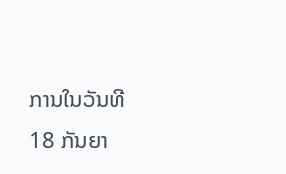ການໃນວັນທີ 18 ກັນຍາ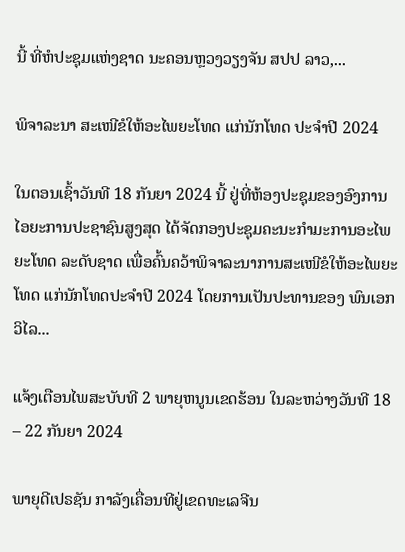ນີ້ ທີ່ຫໍປະຊຸມແຫ່ງຊາດ ນະຄອນຫຼວງວຽງຈັນ ສປປ ລາວ,...

ພິຈາລະນາ ສະເໜີຂໍໃຫ້ອະໄພຍະໂທດ ແກ່ນັກໂທດ ປະຈໍາປີ 2024

ໃນຕອນເຊົ້າວັນທີ 18 ກັນຍາ 2024 ນີ້ ຢູ່ທີ່ຫ້ອງປະຊຸມຂອງອົງການໄອຍະການປະຊາຊົນສູງສຸດ ໄດ້ຈັດກອງປະຊຸມຄະນະກໍາມະການອະໄພຍະໂທດ ລະດັບຊາດ ເພື່ອຄົ້ນຄວ້າພິຈາລະນາການສະເໜີຂໍໃຫ້ອະໄພຍະໂທດ ແກ່ນັກໂທດປະຈໍາປີ 2024 ໂດຍການເປັນປະທານຂອງ ພົນເອກ ວິໄລ...

ແຈ້ງເຕືອນໄພສະບັບທີ 2 ພາຍຸຫນູນເຂດຮ້ອນ ໃນລະຫວ່າງວັນທີ 18 – 22 ກັນຍາ 2024

ພາຍຸດີເປຣຊັນ ກາລັງເຄື່ອນທີຢູ່ເຂດທະເລຈີນ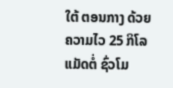ໃຕ້ ຕອນກາງ ດ້ວຍຄວາມໄວ 25 ກິໂລແມັດຕໍ່ ຊົ່ວໂມ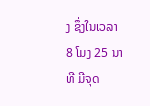ງ ຊຶ່ງໃນເວລາ 8 ໂມງ 25 ນາທີ ມີຈຸດ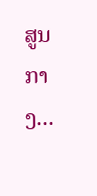ສູນ ກາງ...